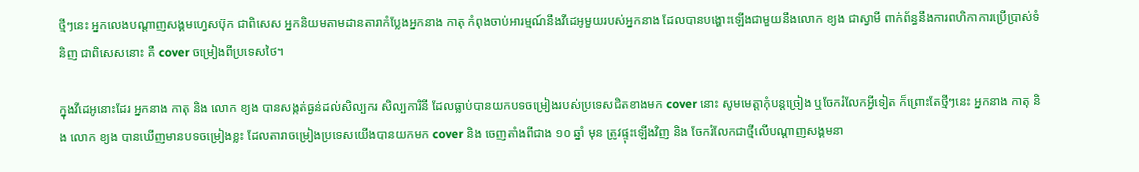ថ្មីៗនេះ អ្នកលេងបណ្តាញសង្គមហ្វេសប៊ុក ជាពិសេស អ្នកនិយមតាមដានតារាកំប្លែងអ្នកនាង កាតុ កំពុងចាប់អារម្មណ៍នឹងវីដេអូមួយរបស់អ្នកនាង ដែលបានបង្ហោះឡើងជាមួយនឹងលោក ខ្យង ជាស្វាមី ពាក់ព័ន្ធនឹងការពហិកាការប្រើប្រាស់ទំនិញ ជាពិសេសនោះ គឺ cover ចម្រៀងពីប្រទេសថៃ។

ក្នុងវីដេអូនោះដែរ អ្នកនាង កាតុ និង លោក ខ្យង បានសង្កត់ធ្ងន់ដល់សិល្បករ សិល្បការិនី ដែលធ្លាប់បានយកបទចម្រៀងរបស់ប្រទេសជិតខាងមក cover នោះ សូមមេត្តាកុំបន្តច្រៀង ឬចែករំលែកអ្វីទៀត ក៏ព្រោះតែថ្មីៗនេះ អ្នកនាង កាតុ និង លោក ខ្យង បានឃើញមានបទចម្រៀងខ្លះ ដែលតារាចម្រៀងប្រទេសយើងបានយកមក cover និង ចេញតាំងពីជាង ១០ ឆ្នាំ មុន ត្រូវផ្ទុះឡើងវិញ និង ចែករំលែកជាថ្មីលើបណ្តាញសង្គមនា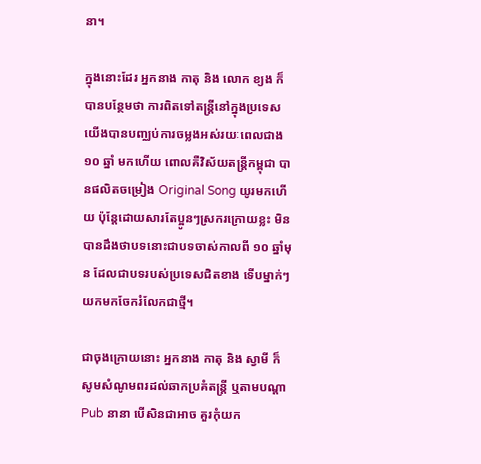នា។

ក្នុងនោះដែរ អ្នកនាង កាតុ និង លោក ខ្យង ក៏បានបន្ថែមថា ការពិតទៅតន្ត្រីនៅក្នុងប្រទេសយើងបានបញ្ឈប់ការចម្លងអស់រយៈពេលជាង ១០ ឆ្នាំ មកហើយ ពោលគឺវិស័យតន្ត្រីកម្ពុជា បានផលិតចម្រៀង Original Song យូរមកហើយ ប៉ុន្តែដោយសារតែប្អូនៗស្រករក្រោយខ្លះ មិនបានដឹងថាបទនោះជាបទចាស់កាលពី ១០ ឆ្នាំមុន ដែលជាបទរបស់ប្រទេសជិតខាង ទើបម្នាក់ៗយកមកចែករំលែកជាថ្មី។

ជាចុងក្រោយនោះ អ្នកនាង កាតុ និង ស្វាមី ក៏សូមសំណូមពរដល់ឆាកប្រគំតន្ត្រី ឬតាមបណ្តា Pub នានា បើសិនជាអាច គួរកុំយក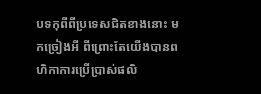បទកុពីពីប្រទេសជិតខាងនោះ មកច្រៀងអី ពីព្រោះតែយើងបានពហិកាការប្រើប្រាស់ផលិ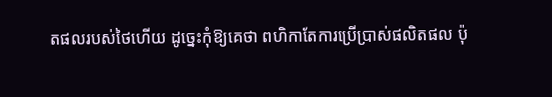តផលរបស់ថៃហើយ ដូច្នេះកុំឱ្យគេថា ពហិកាតែការប្រើប្រាស់ផលិតផល ប៉ុ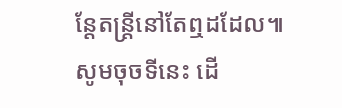ន្តែតន្ត្រីនៅតែឮដដែល៕
សូមចុចទីនេះ ដើ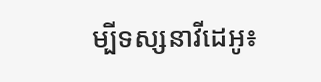ម្បីទស្សនាវីដេអូ៖